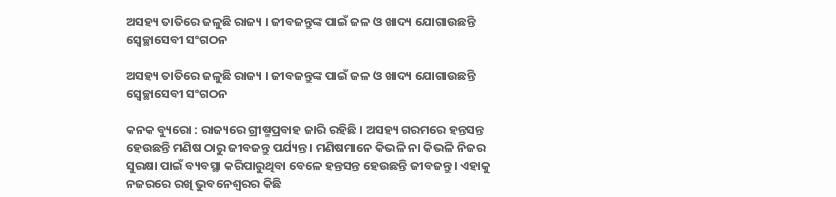ଅସହ୍ୟ ତାତିରେ ଜଳୁଛି ରାଜ୍ୟ । ଜୀବଜନ୍ତୁଙ୍କ ପାଇଁ ଜଳ ଓ ଖାଦ୍ୟ ଯୋଗାଉଛନ୍ତି ସ୍ୱେଚ୍ଛାସେବୀ ସଂଗଠନ

ଅସହ୍ୟ ତାତିରେ ଜଳୁଛି ରାଜ୍ୟ । ଜୀବଜନ୍ତୁଙ୍କ ପାଇଁ ଜଳ ଓ ଖାଦ୍ୟ ଯୋଗାଉଛନ୍ତି ସ୍ୱେଚ୍ଛାସେବୀ ସଂଗଠନ

କନକ ବ୍ୟୁରୋ : ରାଜ୍ୟରେ ଗ୍ରୀଷ୍ମପ୍ରବାହ ଜାରି ରହିଛି । ଅସହ୍ୟ ଗରମରେ ହନ୍ତସନ୍ତ ହେଉଛନ୍ତି ମଣିଷ ଠାରୁ ଜୀବଜନ୍ତୁ ପର୍ଯ୍ୟନ୍ତ । ମଣିଷମାନେ କିଭଳି ନା କିଭଳି ନିଜର ସୁରକ୍ଷା ପାଇଁ ବ୍ୟବସ୍ଥା କରିପାରୁଥିବା ବେଳେ ହନ୍ତସନ୍ତ ହେଉଛନ୍ତି ଜୀବଜନ୍ତୁ । ଏହାକୁ ନଜରରେ ରଖି ଭୁବନେଶ୍ୱରର କିଛି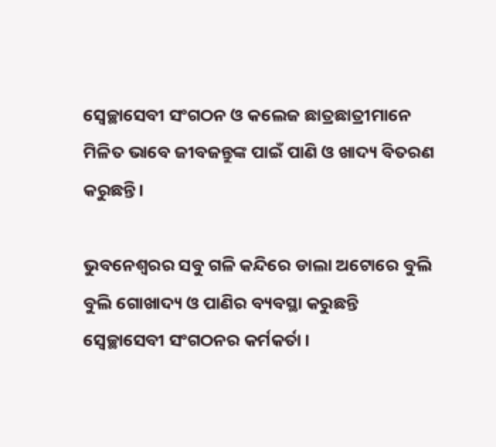ସ୍ୱେଚ୍ଛାସେବୀ ସଂଗଠନ ଓ କଲେଜ ଛାତ୍ରଛାତ୍ରୀମାନେ ମିଳିତ ଭାବେ ଜୀବଜନ୍ତୁଙ୍କ ପାଇଁ ପାଣି ଓ ଖାଦ୍ୟ ବିତରଣ କରୁଛନ୍ତି ।

ଭୁବନେଶ୍ୱରର ସବୁ ଗଳି କନ୍ଦିରେ ଡାଲା ଅଟୋରେ ବୁଲି ବୁଲି ଗୋଖାଦ୍ୟ ଓ ପାଣିର ବ୍ୟବସ୍ଥା କରୁଛନ୍ତି ସ୍ୱେଚ୍ଛାସେବୀ ସଂଗଠନର କର୍ମକର୍ତା ।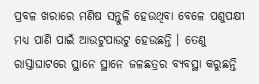ପ୍ରବଳ ଖରାରେ ମଣିଷ ସନ୍ତୁଳି ହେଉଥିବା ବେଳେ ପଶୁପକ୍ଷୀ ମଧ୍ୟ ପାଣି ପାଇଁ ଆଉଟୁପାଉଟୁ ହେଉଛନ୍ତି । ତେଣୁ ରାସ୍ତାଘାଟରେ ସ୍ଥାନେ ସ୍ଥାନେ ଜଳଛତ୍ରର ବ୍ୟବସ୍ଥା କରୁଛନ୍ତି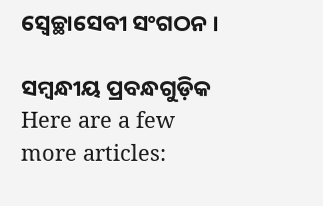ସ୍ୱେଚ୍ଛାସେବୀ ସଂଗଠନ ।

ସମ୍ବନ୍ଧୀୟ ପ୍ରବନ୍ଧଗୁଡ଼ିକ
Here are a few more articles: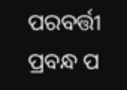ପରବର୍ତ୍ତୀ ପ୍ରବନ୍ଧ ପ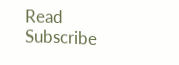Read
Subscribe